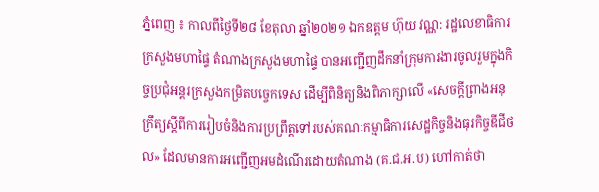ភ្នំពេញ ៖ កាលពីថ្ងៃទី២៨ ខែតុលា ឆ្នាំ២០២១ ឯកឧត្តម ហ៊ុយ វណ្ណ: រដ្ឋលេខាធិការក្រសួងមហាផ្ទៃ តំណាងក្រសួងមហាផ្ទៃ បានអញ្ជើញដឹកនាំក្រុមការងារចូលរួមក្នុងកិច្ចប្រជុំអន្តរក្រសួងកម្រិតបច្ចេកទេស ដើម្បីពិនិត្យនិងពិភាក្សាលើ «សេចក្តីព្រាងអនុក្រឹត្យស្តីពីការរៀបចំនិងការប្រព្រឹត្តទៅរបស់គណៈកម្មាធិការសេដ្ឋកិច្ចនិងធុរកិច្ចឌីជីថល» ដែលមានការអញ្ជើញអមដំណើរដោយតំណាង (គ.ជ.អ.ប) ហៅកាត់ថា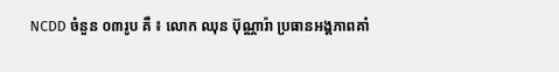NCDD ចំនួន ០៣រូប គឺ ៖ លោក ឈុន ប៊ុណ្ណារ៉ា ប្រធានអង្គភាពគាំ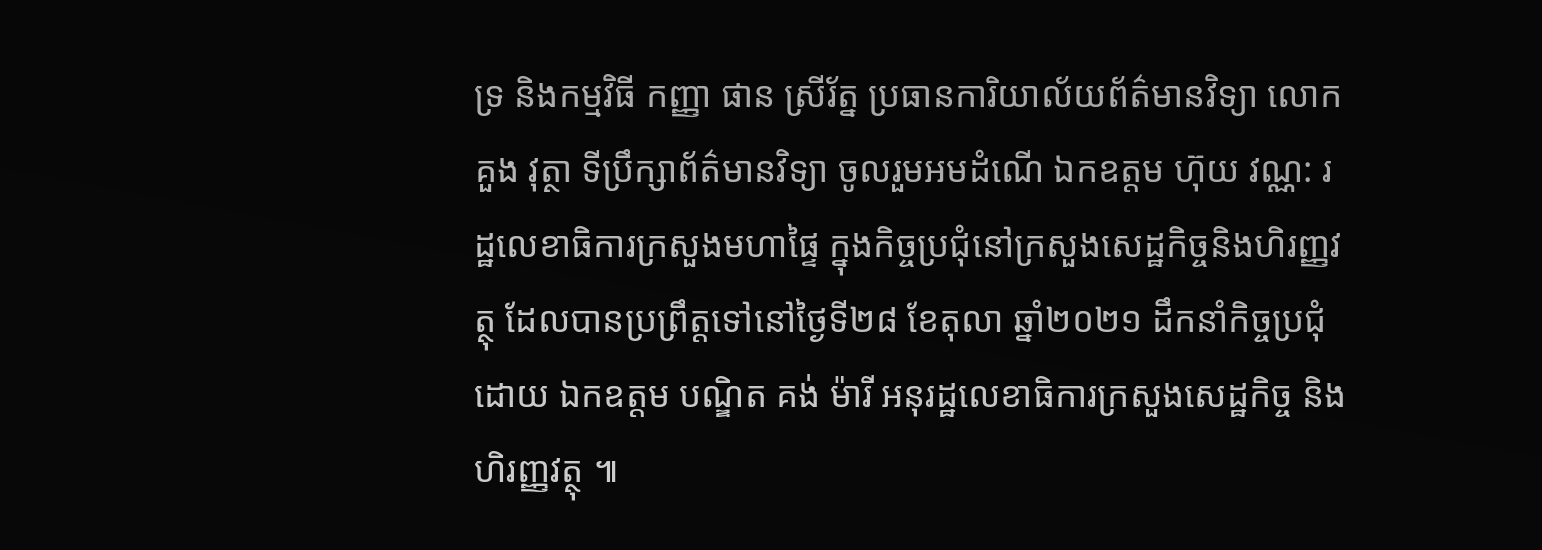ទ្រ និងកម្មវិធី កញ្ញា ផាន ស្រីរ័ត្ន ប្រធានការិយាល័យព័ត៌មានវិទ្យា លោក គួង វុត្ថា ទីប្រឹក្សាព័ត៌មានវិទ្យា ចូលរួមអមដំណើ ឯកឧត្តម ហ៊ុយ វណ្ណ: រដ្ឋលេខាធិការក្រសួងមហាផ្ទៃ ក្នុងកិច្ចប្រជុំនៅក្រសួងសេដ្ឋកិច្ចនិងហិរញ្ញវត្ថុ ដែលបានប្រព្រឹត្តទៅនៅថ្ងៃទី២៨ ខែតុលា ឆ្នាំ២០២១ ដឹកនាំកិច្ចប្រជុំដោយ ឯកឧត្តម បណ្ឌិត គង់ ម៉ារី អនុរដ្ឋលេខាធិការក្រសួងសេដ្ឋកិច្ច និងហិរញ្ញវត្ថុ ៕